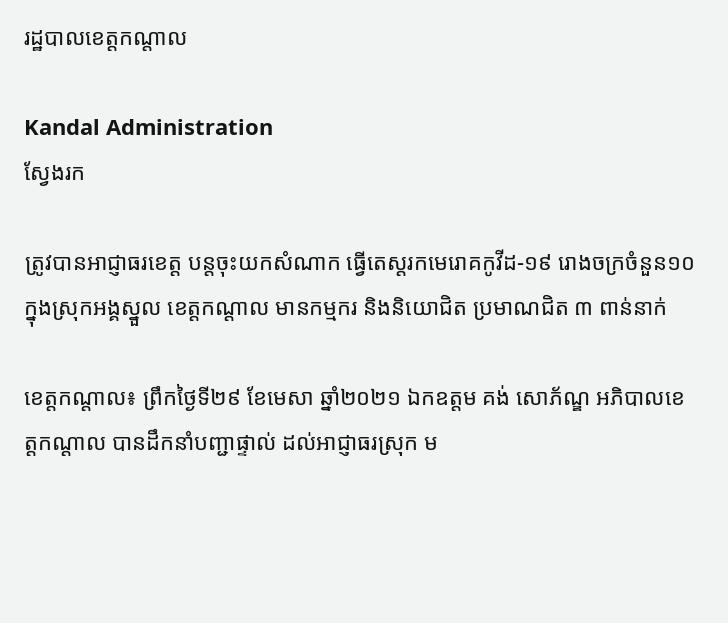រដ្ឋបាលខេត្តកណ្តាល

Kandal Administration
ស្វែងរក

ត្រូវបានអាជ្ញាធរខេត្ត បន្តចុះយកសំណាក ធ្វើតេស្តរកមេរោគកូវីដ-១៩ រោងចក្រចំនួន១០ ក្នុងស្រុកអង្គស្នួល ខេត្តកណ្ដាល មានកម្មករ និងនិយោជិត ប្រមាណជិត ៣ ពាន់នាក់

ខេត្តកណ្ដាល៖ ព្រឹកថ្ងៃទី២៩ ខែមេសា ឆ្នាំ២០២១ ឯកឧត្តម គង់ សោភ័ណ្ឌ អភិបាលខេត្តកណ្ដាល បានដឹកនាំបញ្ជាផ្ទាល់ ដល់អាជ្ញាធរស្រុក ម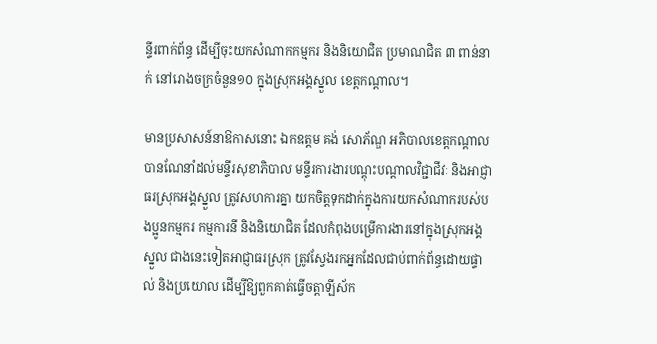ន្ទីរពាក់ព័ន្ធ ដើម្បីចុះយកសំណាកកម្មករ និងនិយោជិត ប្រមាណជិត ៣ ពាន់នាក់ នៅរោងចក្រចំនួន១០ ក្នុងស្រុកអង្គស្នួល ខេត្តកណ្ដាល។

មានប្រសាសន៍នាឱកាសនោះ ឯកឧត្តម គង់ សោភ័ណ្ឌ អភិបាលខេត្តកណ្ដាល បានណែនាំដល់មន្ទីរសុខាភិបាល មន្ទីរការងារបណ្ដុះបណ្ដាលវិជ្ជាជីវៈ និងអាជ្ញាធរស្រុកអង្គស្នួល ត្រូវសហការគ្នា យកចិត្តទុកដាក់ក្នុងការយកសំណាករបស់បងប្អូនកម្មករ កម្មការនី និងនិយោជិត ដែលកំពុងបម្រើការងារនៅក្នុងស្រុកអង្គស្នួល ជាងនេះទៀតអាជ្ញាធរស្រុក ត្រូវស្វែងរកអ្នកដែលជាប់ពាក់ព័ន្ធដោយផ្ទាល់ និងប្រយោល ដើម្បីឱ្យពួកគាត់ធ្វើចត្តាឡីស័ក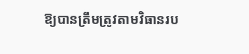ឱ្យបានត្រឹមត្រូវតាមវិធានរប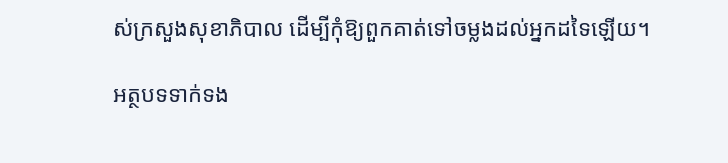ស់ក្រសួងសុខាភិបាល ដើម្បីកុំឱ្យពួកគាត់ទៅចម្លងដល់អ្នកដទៃឡើយ។

អត្ថបទទាក់ទង